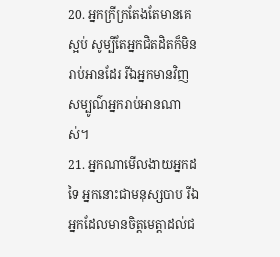20. អ្នកក្រីក្រតែងតែមានគេស្អប់ សូម្បីតែអ្នកជិតដិតក៏មិនរាប់អានដែរ រីឯអ្នកមានវិញ សម្បូណ៌អ្នករាប់អានណាស់។
21. អ្នកណាមើលងាយអ្នកដទៃ អ្នកនោះជាមនុស្សបាប រីឯអ្នកដែលមានចិត្តមេត្តាដល់ជ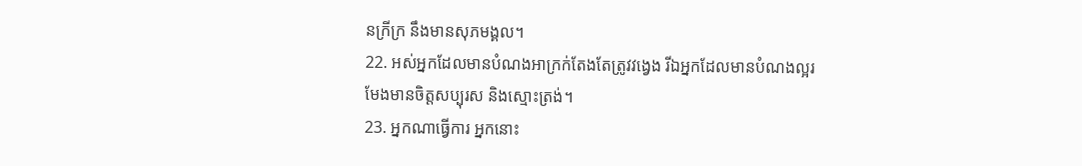នក្រីក្រ នឹងមានសុភមង្គល។
22. អស់អ្នកដែលមានបំណងអាក្រក់តែងតែត្រូវវង្វេង រីឯអ្នកដែលមានបំណងល្អរមែងមានចិត្តសប្បុរស និងស្មោះត្រង់។
23. អ្នកណាធ្វើការ អ្នកនោះ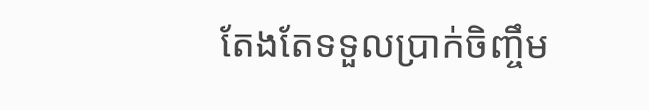តែងតែទទួលប្រាក់ចិញ្ចឹម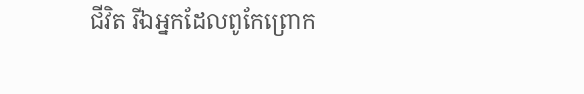ជីវិត រីឯអ្នកដែលពូកែព្រោក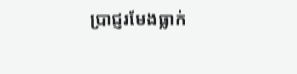ប្រាជ្ញរមែងធ្លាក់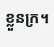ខ្លួនក្រ។